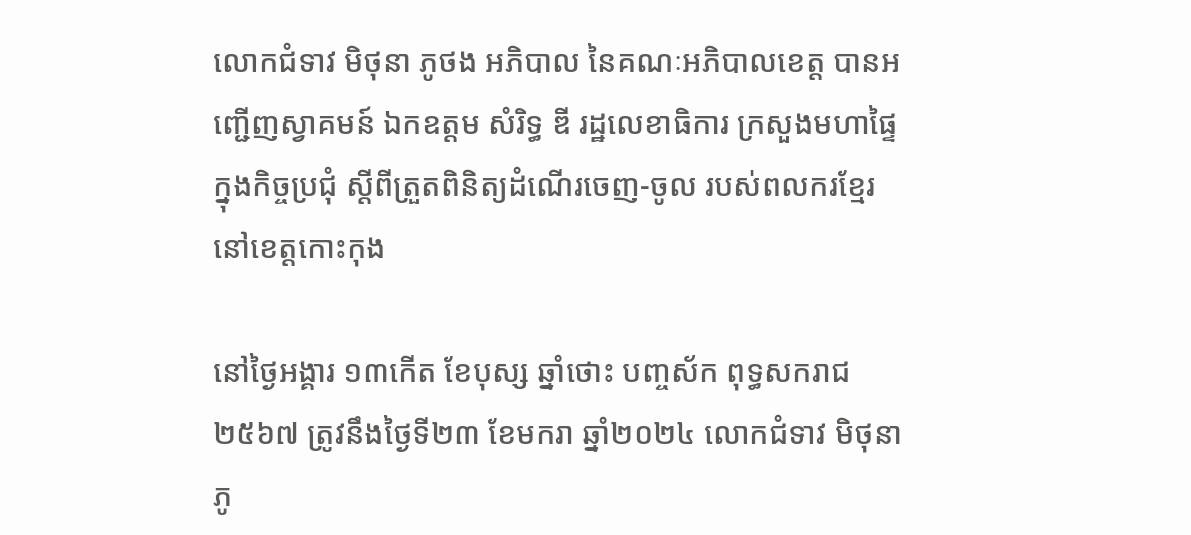លោកជំទាវ មិថុនា ភូថង អភិបាល នៃគណៈអភិបាលខេត្ត បានអញ្ជើញស្វាគមន៍ ឯកឧត្តម សំរិទ្ធ ឌី រដ្ឋលេខាធិការ ក្រសួងមហាផ្ទៃ ក្នុងកិច្ចប្រជុំ ស្តីពីត្រួតពិនិត្យដំណើរចេញ-ចូល របស់ពលករខ្មែរនៅខេត្តកោះកុង

នៅថ្ងៃអង្គារ ១៣កើត ខែបុស្ស ឆ្នាំថោះ បញ្ចស័ក ពុទ្ធសករាជ ២៥៦៧ ត្រូវនឹងថ្ងៃទី២៣ ខែមករា ឆ្នាំ២០២៤ លោកជំទាវ មិថុនា ភូ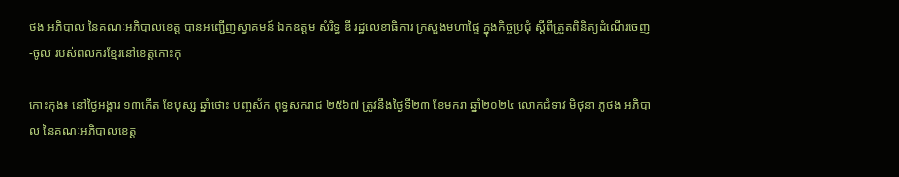ថង អភិបាល នៃគណៈអភិបាលខេត្ត បានអញ្ជើញស្វាគមន៍ ឯកឧត្តម សំរិទ្ធ ឌី រដ្ឋលេខាធិការ ក្រសួងមហាផ្ទៃ ក្នុងកិច្ចប្រជុំ ស្តីពីត្រួតពិនិត្យដំណើរចេញ-ចូល របស់ពលករខ្មែរនៅខេត្តកោះកុ

កោះកុង៖ នៅថ្ងៃអង្គារ ១៣កើត ខែបុស្ស ឆ្នាំថោះ បញ្ចស័ក ពុទ្ធសករាជ ២៥៦៧ ត្រូវនឹងថ្ងៃទី២៣ ខែមករា ឆ្នាំ២០២៤ លោកជំទាវ មិថុនា ភូថង អភិបាល នៃគណៈអភិបាលខេត្ត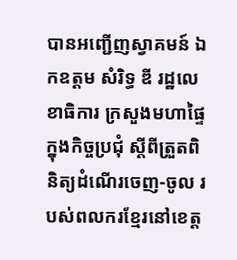បានអញ្ជើញស្វាគមន៍ ឯកឧត្តម សំរិទ្ធ ឌី រដ្ឋលេខាធិការ ក្រសួងមហាផ្ទៃ ក្នុងកិច្ចប្រជុំ ស្តីពីត្រួតពិនិត្យដំណើរចេញ-ចូល របស់ពលករខ្មែរនៅខេត្ត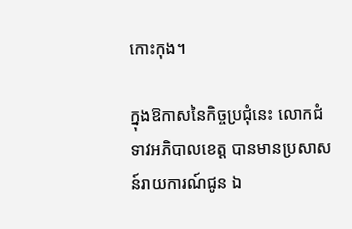កោះកុង។

ក្នុងឱកាសនៃកិច្ចប្រជុំនេះ លោកជំទាវអភិបាលខេត្ត បានមានប្រសាសន៍រាយការណ៍ជូន ឯ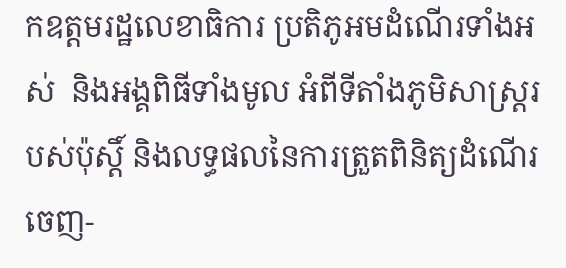កឧត្តមរដ្ឋលេខាធិការ ប្រតិភូអមដំណើរទាំងអស់  និងអង្គពិធីទាំងមូល អំពីទីតាំងភូមិសាស្រ្ដរបស់ប៉ុស្ដិ៍ និងលទ្ធផលនៃការត្រួតពិនិត្យដំណើរចេញ-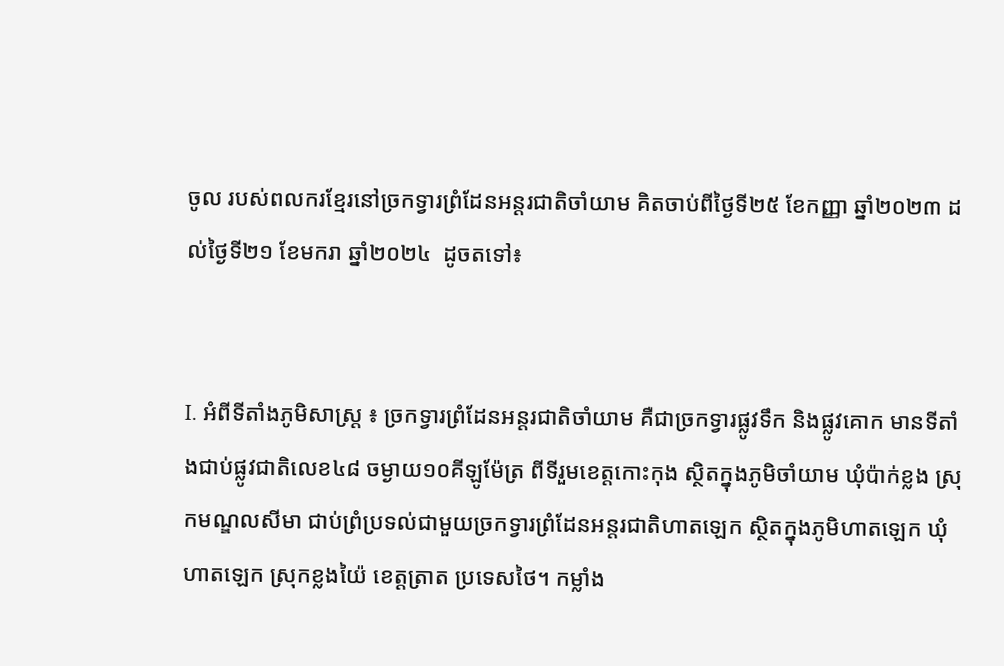ចូល របស់ពលករខ្មែរនៅច្រកទ្វារព្រំដែនអន្តរជាតិចាំយាម គិតចាប់ពីថ្ងៃទី២៥ ខែកញ្ញា ឆ្នាំ២០២៣ ដល់ថ្ងៃទី២១ ខែមករា ឆ្នាំ២០២៤  ដូចតទៅ៖


I. អំពីទីតាំងភូមិសាស្រ្ត ៖ ច្រកទ្វារព្រំដែនអន្តរជាតិចាំយាម គឺជាច្រកទ្វារផ្លូវទឹក និងផ្លូវគោក មានទីតាំងជាប់ផ្លូវជាតិលេខ៤៨ ចម្ងាយ១០គីឡូម៉ែត្រ ពីទីរួមខេត្តកោះកុង ស្ថិតក្នុងភូមិចាំយាម ឃុំប៉ាក់ខ្លង ស្រុកមណ្ឌលសីមា ជាប់ព្រំប្រទល់ជាមួយច្រកទ្វារព្រំដែនអន្តរជាតិហាតឡេក ស្ថិតក្នុងភូមិហាតឡេក ឃុំហាតឡេក ស្រុកខ្លងយ៉ៃ ខេត្តត្រាត ប្រទេសថៃ។ កម្លាំង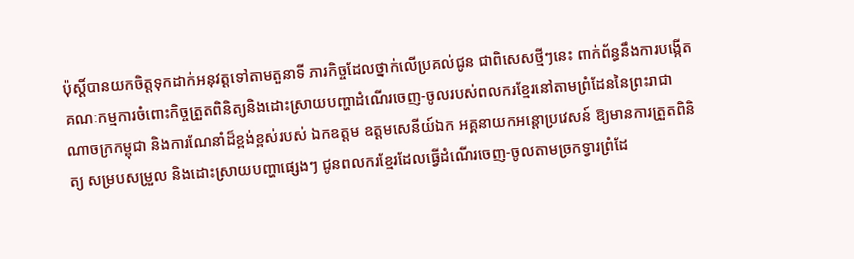ប៉ុស្តិ៍បានយកចិត្តទុកដាក់អនុវត្តទៅតាមតួនាទី ភារកិច្ចដែលថ្នាក់លើប្រគល់ជូន ជាពិសេសថ្មីៗនេះ ពាក់ព័ន្ធនឹងការបង្កើតគណៈកម្មការចំពោះកិច្ចត្រួតពិនិត្យនិងដោះស្រាយបញ្ហាដំណើរចេញ-ចូលរបស់ពលករខ្មែរនៅតាមព្រំដែននៃព្រះរាជាណាចក្រកម្ពុជា និងការណែនាំដ៏ខ្ពង់ខ្ពស់របស់ ឯកឧត្តម ឧត្តមសេនីយ៍ឯក អគ្គនាយកអន្តោប្រវេសន៍ ឱ្យមានការត្រួតពិនិត្យ សម្របសម្រួល និងដោះស្រាយបញ្ហាផ្សេងៗ ជូនពលករខ្មែរដែលធ្វើដំណើរចេញ-ចូលតាមច្រកទ្វារព្រំដែ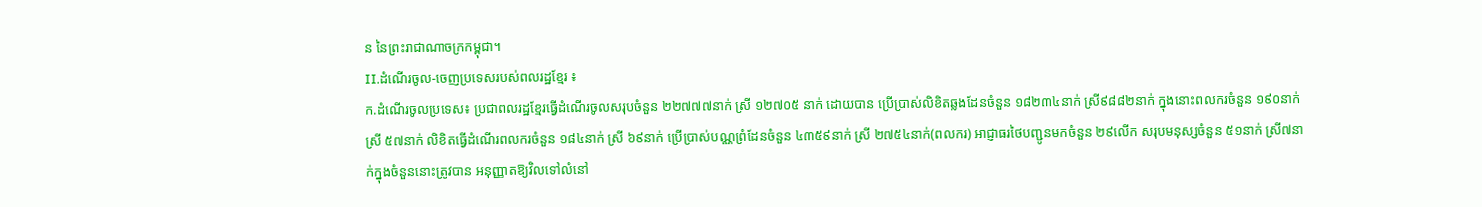ន នៃព្រះរាជាណាចក្រកម្ពុជា។
II.ដំណើរចូល-ចេញប្រទេសរបស់ពលរដ្ឋខ្មែរ ៖
ក.ដំណើរចូលប្រទេស៖ ប្រជាពលរដ្ឋខ្មែរធ្វើដំណើរចូលសរុបចំនួន ២២៧៧៧នាក់ ស្រី ១២៧០៥ នាក់ ដោយបាន ប្រើប្រាស់លិខិតឆ្លងដែនចំនួន ១៨២៣៤នាក់ ស្រី៩៨៨២នាក់ ក្នុងនោះពលករចំនួន ១៩០នាក់ ស្រី ៥៧នាក់ លិខិតធ្វើដំណើរពលករចំនួន ១៨៤នាក់ ស្រី ៦៩នាក់ ប្រើប្រាស់បណ្ណព្រំដែនចំនួន ៤៣៥៩នាក់ ស្រី ២៧៥៤នាក់(ពលករ) អាជ្ញាធរថៃបញ្ជូនមកចំនួន ២៩លើក សរុបមនុស្សចំនួន ៥១នាក់ ស្រី៧នាក់ក្នុងចំនួននោះត្រូវបាន អនុញ្ញាតឱ្យវិលទៅលំនៅ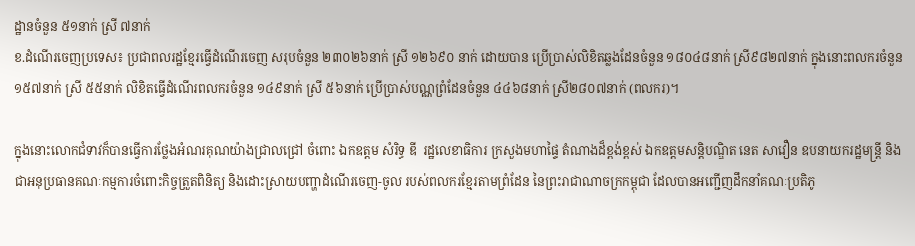ដ្ឋានចំនួន ៥១នាក់ ស្រី ៧នាក់
ខ.ដំណើរចេញប្រទេស៖ ប្រជាពលរដ្ឋខ្មែរធ្វើដំណើរចេញ សរុបចំនួន ២៣០២៦នាក់ ស្រី ១២៦៩០ នាក់ ដោយបាន ប្រើប្រាស់លិខិតឆ្លងដែនចំនួន ១៨០៤៨នាក់ ស្រី៩៨២៧នាក់ ក្នុងនោះពលករចំនួន ១៥៧នាក់ ស្រី ៥៥នាក់ លិខិតធ្វើដំណើរពលករចំនួន ១៤៩នាក់ ស្រី ៥៦នាក់ ប្រើប្រាស់បណ្ណព្រំដែនចំនួន ៤៤៦៨នាក់ ស្រី២៨០៧នាក់ (ពលករ)។

ក្នុងនោះលោកជំទាវក៏បានធ្វើការថ្លែងអំណរគុណយ៉ាងជ្រាលជ្រៅ ចំពោះ ឯកឧត្តម សំរិទ្ធ ឌី  រដ្ឋលេខាធិការ ក្រសួងមហាផ្ទៃ តំណាងដ៏ខ្ពង់ខ្ពស់ ឯកឧត្តមសន្តិបណ្ឌិត នេត សាវឿន ឧបនាយករដ្ឋមន្ត្រី និងជាអនុប្រធានគណៈកម្មការចំពោះកិច្ចត្រួតពិនិត្យ និងដោះស្រាយបញ្ហាដំណើរចេញ-ចូល របស់ពលករខ្មែរតាមព្រំដែន នៃព្រះរាជាណាចក្រកម្ពុជា ដែលបានអញ្ជើញដឹកនាំគណៈប្រតិភូ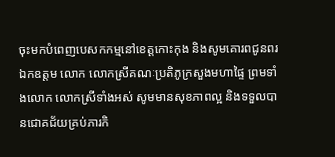ចុះមកបំពេញបេសកកម្មនៅខេត្តកោះកុង និងសូមគោរពជូនពរ ឯកឧត្តម លោក លោកស្រីគណៈប្រតិភូក្រសួងមហាផ្ទៃ ព្រមទាំងលោក លោកស្រីទាំងអស់ សូមមានសុខភាពល្អ និងទទួលបានជោគជ័យគ្រប់ភារកិ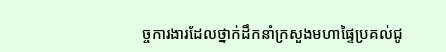ច្ចការងារដែលថ្នាក់ដឹកនាំក្រសួងមហាផ្ទៃប្រគល់ជូ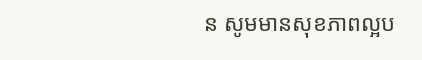ន សូមមានសុខភាពល្អប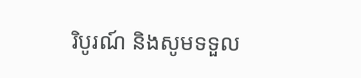រិបូរណ៍ និងសូមទទួល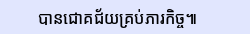បានជោគជ័យគ្រប់ភារកិច្ច៕